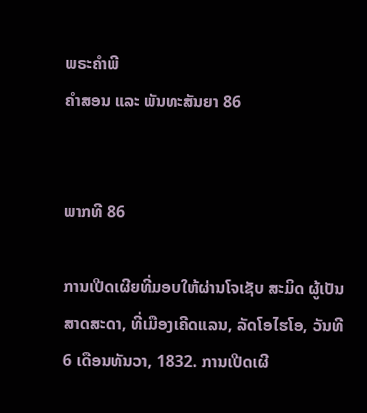ພຣະຄຳພີ
ຄຳສອນ ແລະ ພັນທະສັນຍາ 86


ພາກທີ 86

ການເປີດເຜີຍທີ່ມອບໃຫ້ຜ່ານໂຈເຊັບ ສະມິດ ຜູ້ເປັນສາດສະດາ, ທີ່ເມືອງເຄີດແລນ, ລັດໂອໄຮໂອ, ວັນທີ 6 ເດືອນທັນວາ, 1832. ການເປີດເຜີ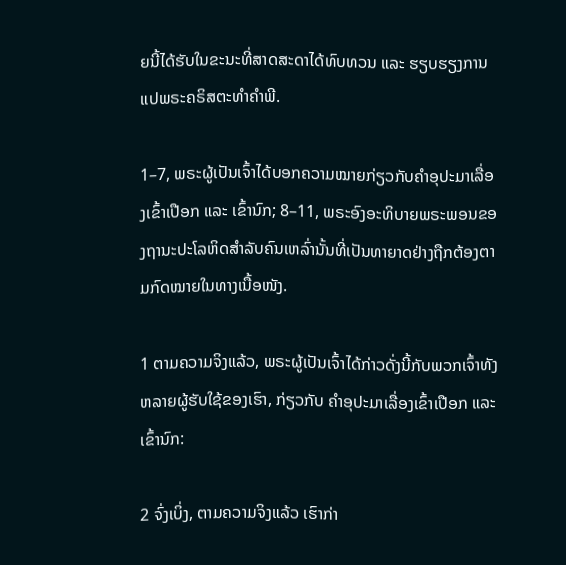ຍນີ້ໄດ້ຮັບໃນຂະນະທີ່ສາດສະດາໄດ້ທົບທວນ ແລະ ຮຽບຮຽງການແປພຣະຄຣິສຕະທຳຄຳພີ.

1–7, ພຣະຜູ້ເປັນເຈົ້າໄດ້ບອກຄວາມໝາຍກ່ຽວກັບຄຳອຸປະມາເລື່ອງເຂົ້າເປືອກ ແລະ ເຂົ້ານົກ; 8–11, ພຣະອົງອະທິບາຍພຣະພອນຂອງຖານະປະໂລຫິດສຳລັບຄົນເຫລົ່ານັ້ນທີ່ເປັນທາຍາດຢ່າງຖືກຕ້ອງຕາມກົດໝາຍໃນທາງເນື້ອໜັງ.

1 ຕາມຄວາມຈິງແລ້ວ, ພຣະຜູ້ເປັນເຈົ້າໄດ້ກ່າວດັ່ງນີ້ກັບພວກເຈົ້າທັງຫລາຍຜູ້ຮັບໃຊ້ຂອງເຮົາ, ກ່ຽວກັບ ຄຳອຸປະມາເລື່ອງເຂົ້າເປືອກ ແລະ ເຂົ້ານົກ:

2 ຈົ່ງເບິ່ງ, ຕາມຄວາມຈິງແລ້ວ ເຮົາກ່າ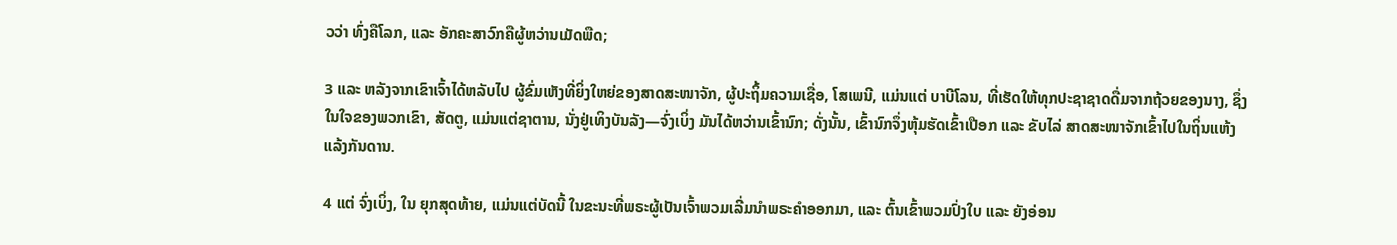ວວ່າ ທົ່ງຄືໂລກ, ແລະ ອັກຄະສາວົກຄືຜູ້ຫວ່ານເມັດພືດ;

3 ແລະ ຫລັງຈາກເຂົາເຈົ້າໄດ້ຫລັບໄປ ຜູ້ຂົ່ມເຫັງທີ່ຍິ່ງໃຫຍ່ຂອງສາດສະໜາຈັກ, ຜູ້ປະຖິ້ມຄວາມເຊື່ອ, ໂສເພນີ, ແມ່ນແຕ່ ບາບີໂລນ, ທີ່ເຮັດໃຫ້ທຸກປະຊາຊາດດື່ມຈາກຖ້ວຍຂອງນາງ, ຊຶ່ງໃນໃຈຂອງພວກເຂົາ, ສັດຕູ, ແມ່ນແຕ່ຊາຕານ, ນັ່ງຢູ່ເທິງບັນລັງ—ຈົ່ງເບິ່ງ ມັນໄດ້ຫວ່ານເຂົ້ານົກ; ດັ່ງນັ້ນ, ເຂົ້ານົກຈຶ່ງຫຸ້ມຮັດເຂົ້າເປືອກ ແລະ ຂັບໄລ່ ສາດສະໜາຈັກເຂົ້າໄປໃນຖິ່ນແຫ້ງແລ້ງກັນດານ.

4 ແຕ່ ຈົ່ງເບິ່ງ, ໃນ ຍຸກສຸດທ້າຍ, ແມ່ນແຕ່ບັດນີ້ ໃນຂະນະທີ່ພຣະຜູ້ເປັນເຈົ້າພວມເລີ່ມນຳພຣະຄຳອອກມາ, ແລະ ຕົ້ນເຂົ້າພວມປົ່ງໃບ ແລະ ຍັງອ່ອນ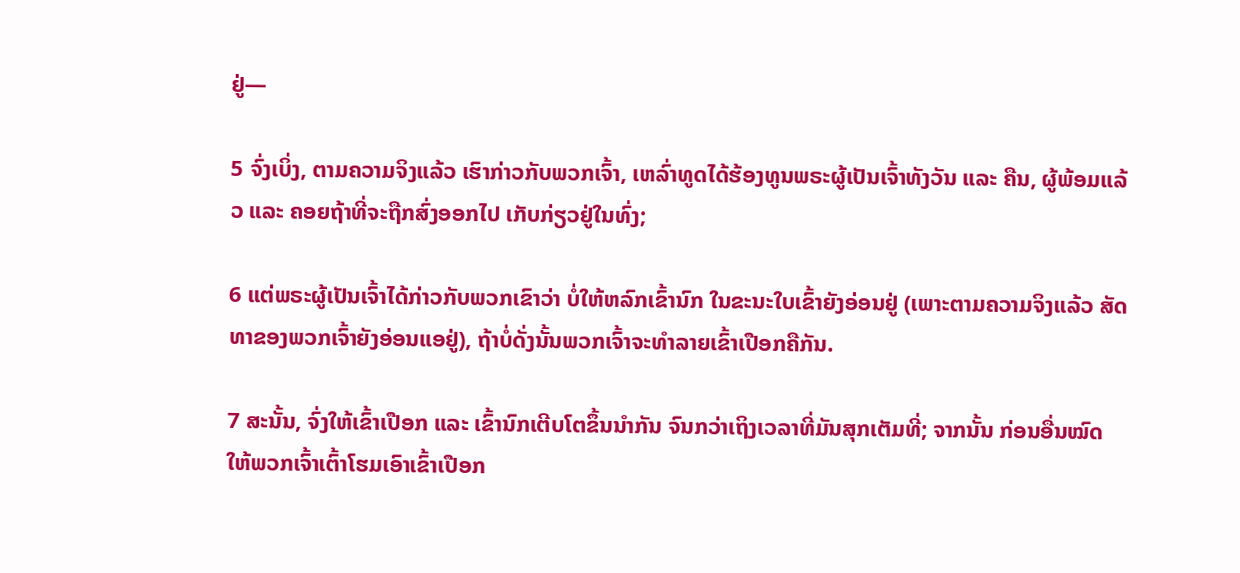ຢູ່—

5 ຈົ່ງເບິ່ງ, ຕາມຄວາມຈິງແລ້ວ ເຮົາກ່າວກັບພວກເຈົ້າ, ເຫລົ່າທູດໄດ້ຮ້ອງທູນພຣະຜູ້ເປັນເຈົ້າທັງວັນ ແລະ ຄືນ, ຜູ້ພ້ອມແລ້ວ ແລະ ຄອຍຖ້າທີ່ຈະຖືກສົ່ງອອກໄປ ເກັບກ່ຽວຢູ່ໃນທົ່ງ;

6 ແຕ່ພຣະຜູ້ເປັນເຈົ້າໄດ້ກ່າວກັບພວກເຂົາວ່າ ບໍ່ໃຫ້ຫລົກເຂົ້ານົກ ໃນຂະນະໃບເຂົ້າຍັງອ່ອນຢູ່ (ເພາະຕາມຄວາມຈິງແລ້ວ ສັດທາຂອງພວກເຈົ້າຍັງອ່ອນແອຢູ່), ຖ້າບໍ່ດັ່ງນັ້ນພວກເຈົ້າຈະທຳລາຍເຂົ້າເປືອກຄືກັນ.

7 ສະນັ້ນ, ຈົ່ງໃຫ້ເຂົ້າເປືອກ ແລະ ເຂົ້ານົກເຕີບໂຕຂຶ້ນນຳກັນ ຈົນກວ່າເຖິງເວລາທີ່ມັນສຸກເຕັມທີ່; ຈາກນັ້ນ ກ່ອນອື່ນໝົດ ໃຫ້ພວກເຈົ້າເຕົ້າໂຮມເອົາເຂົ້າເປືອກ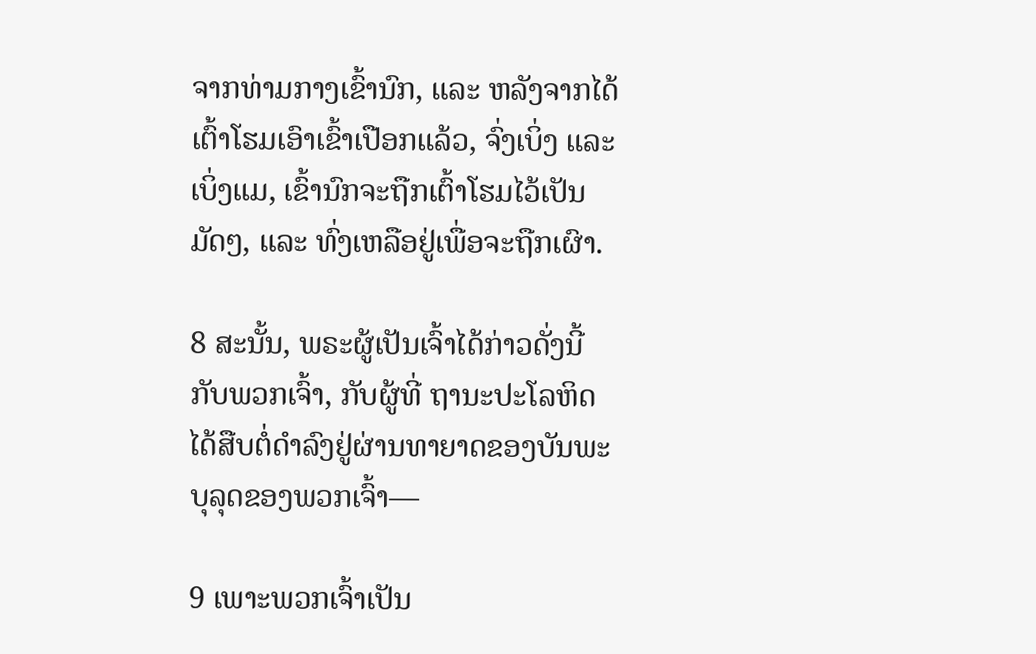ຈາກທ່າມກາງເຂົ້ານົກ, ແລະ ຫລັງຈາກໄດ້ເຕົ້າໂຮມເອົາເຂົ້າເປືອກແລ້ວ, ຈົ່ງເບິ່ງ ແລະ ເບິ່ງແມ, ເຂົ້ານົກຈະຖືກເຕົ້າໂຮມໄວ້ເປັນມັດໆ, ແລະ ທົ່ງເຫລືອຢູ່ເພື່ອຈະຖືກເຜົາ.

8 ສະນັ້ນ, ພຣະຜູ້ເປັນເຈົ້າໄດ້ກ່າວດັ່ງນີ້ກັບພວກເຈົ້າ, ກັບຜູ້ທີ່ ຖານະປະໂລຫິດໄດ້ສືບຕໍ່ດຳລົງຢູ່ຜ່ານທາຍາດຂອງບັນພະບຸລຸດຂອງພວກເຈົ້າ—

9 ເພາະພວກເຈົ້າເປັນ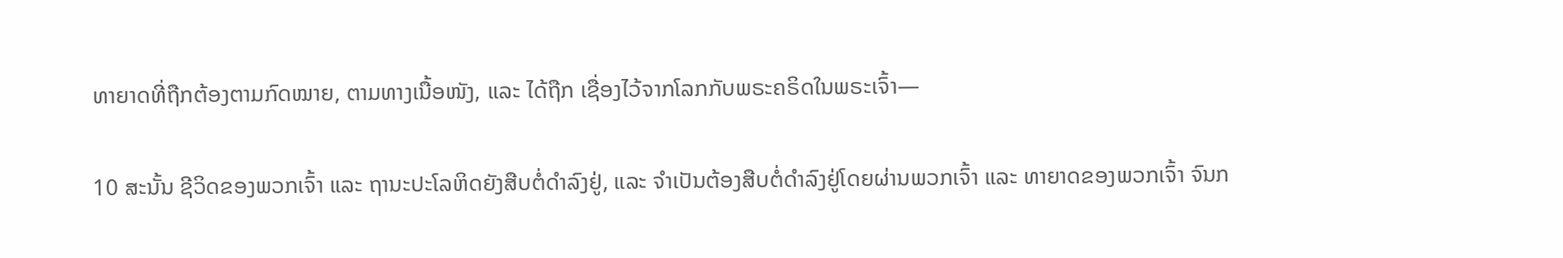ທາຍາດທີ່ຖືກຕ້ອງຕາມກົດໝາຍ, ຕາມທາງເນື້ອໜັງ, ແລະ ໄດ້ຖືກ ເຊື່ອງໄວ້ຈາກໂລກກັບພຣະຄຣິດໃນພຣະເຈົ້າ—

10 ສະນັ້ນ ຊີວິດຂອງພວກເຈົ້າ ແລະ ຖານະປະໂລຫິດຍັງສືບຕໍ່ດຳລົງຢູ່, ແລະ ຈຳເປັນຕ້ອງສືບຕໍ່ດຳລົງຢູ່ໂດຍຜ່ານພວກເຈົ້າ ແລະ ທາຍາດຂອງພວກເຈົ້າ ຈົນກ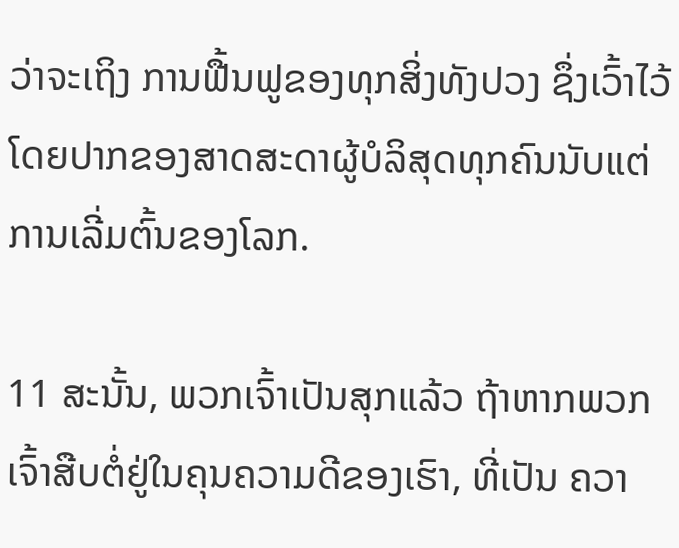ວ່າຈະເຖິງ ການຟື້ນຟູຂອງທຸກສິ່ງທັງປວງ ຊຶ່ງເວົ້າໄວ້ໂດຍປາກຂອງສາດສະດາຜູ້ບໍລິສຸດທຸກຄົນນັບແຕ່ການເລີ່ມຕົ້ນຂອງໂລກ.

11 ສະນັ້ນ, ພວກເຈົ້າເປັນສຸກແລ້ວ ຖ້າຫາກພວກເຈົ້າສືບຕໍ່ຢູ່ໃນຄຸນຄວາມດີຂອງເຮົາ, ທີ່ເປັນ ຄວາ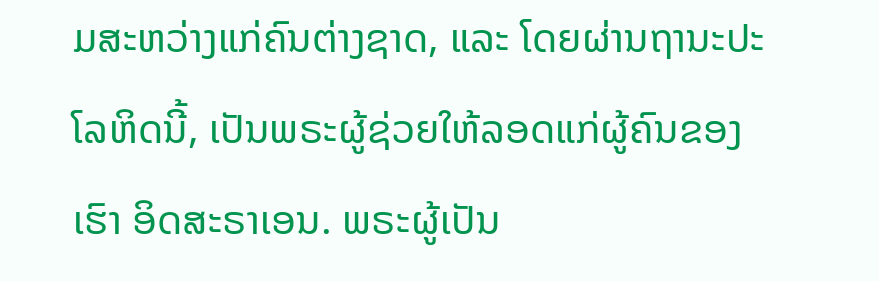ມສະຫວ່າງແກ່ຄົນຕ່າງຊາດ, ແລະ ໂດຍຜ່ານຖານະປະໂລຫິດນີ້, ເປັນພຣະຜູ້ຊ່ວຍໃຫ້ລອດແກ່ຜູ້ຄົນຂອງເຮົາ ອິດສະຣາເອນ. ພຣະຜູ້ເປັນ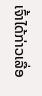ເຈົ້າໄດ້ກ່າວເລື່ອ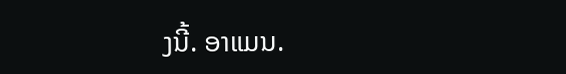ງນີ້. ອາແມນ.